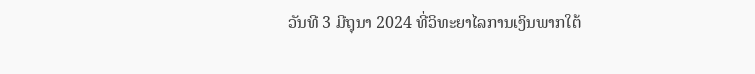ວັນທີ 3 ມີຖຸນາ 2024 ທີ່ວິທະຍາໄລການເງິນພາກໃຕ້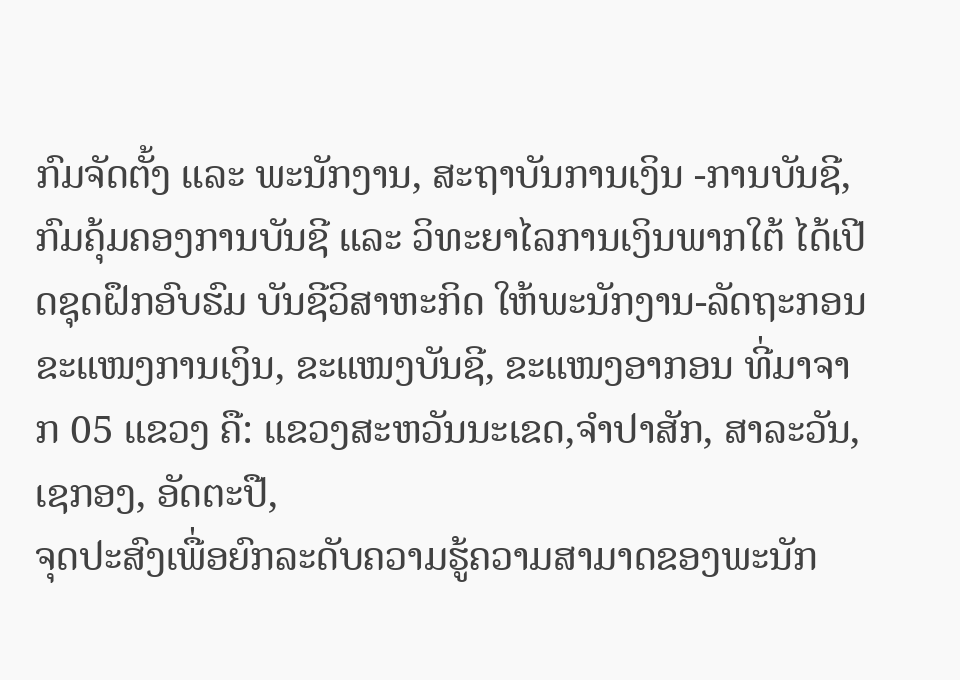ກົມຈັດຕັ້ງ ແລະ ພະນັກງານ, ສະຖາບັນການເງິນ -ການບັນຊີ, ກົມຄຸ້ມຄອງການບັນຊີ ແລະ ວິທະຍາໄລການເງິນພາກໃຕ້ ໄດ້ເປີດຊຸດຝຶກອົບຮົມ ບັນຊີວິສາຫະກິດ ໃຫ້ພະນັກງານ-ລັດຖະກອນ ຂະແໜງການເງິນ, ຂະແໜງບັນຊີ, ຂະແໜງອາກອນ ທີ່ມາຈາກ 05 ແຂວງ ຄື: ແຂວງສະຫວັນນະເຂດ,ຈຳປາສັກ, ສາລະວັນ, ເຊກອງ, ອັດຕະປື,
ຈຸດປະສົງເພື່ອຍົກລະດັບຄວາມຮູ້ຄວາມສາມາດຂອງພະນັກ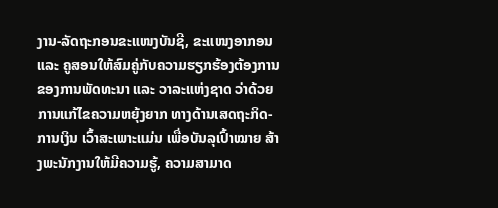ງານ-ລັດຖະກອນຂະແໜງບັນຊີ, ຂະແໜງອາກອນ ແລະ ຄູສອນໃຫ້ສົມຄູ່ກັບຄວາມຮຽກຮ້ອງຕ້ອງການ ຂອງການພັດທະນາ ແລະ ວາລະແຫ່ງຊາດ ວ່າດ້ວຍການແກ້ໄຂຄວາມຫຍຸ້ງຍາກ ທາງດ້ານເສດຖະກິດ-ການເງິນ ເວົ້າສະເພາະແມ່ນ ເພື່ອບັນລຸເປົ້າໝາຍ ສ້າງພະນັກງານໃຫ້ມີຄວາມຮູ້, ຄວາມສາມາດ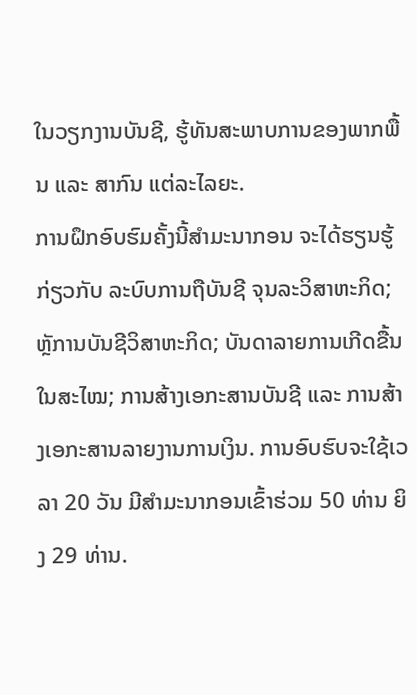ໃນວຽກງານບັນຊີ, ຮູ້ທັນສະພາບການຂອງພາກພື້ນ ແລະ ສາກົນ ແຕ່ລະໄລຍະ.
ການຝຶກອົບຮົມຄັ້ງນີ້ສຳມະນາກອນ ຈະໄດ້ຮຽນຮູ້ກ່ຽວກັບ ລະບົບການຖືບັນຊີ ຈຸນລະວິສາຫະກິດ;ຫຼັການບັນຊີວິສາຫະກິດ; ບັນດາລາຍການເກີດຂື້ນໃນສະໄໝ; ການສ້າງເອກະສານບັນຊີ ແລະ ການສ້າງເອກະສານລາຍງານການເງິນ. ການອົບຮົບຈະໃຊ້ເວລາ 20 ວັນ ມີສຳມະນາກອນເຂົ້າຮ່ວມ 50 ທ່ານ ຍິງ 29 ທ່ານ.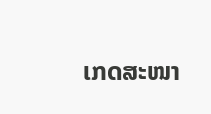ເກດສະໜາ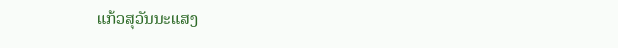ແກ້ວສຸວັນນະແສງ